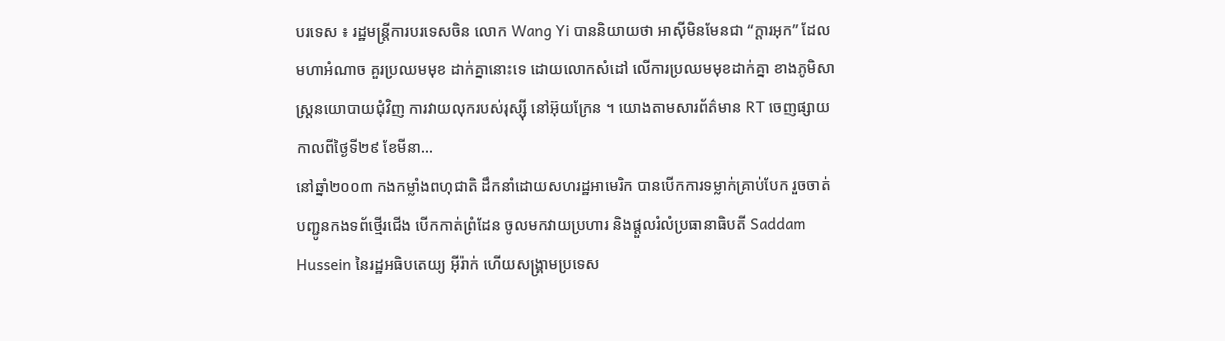បរទេស ៖ រដ្ឋមន្ត្រីការបរទេសចិន លោក Wang Yi បាននិយាយថា អាស៊ីមិនមែនជា “ក្តារអុក” ដែលមហាអំណាច គួរប្រឈមមុខ ដាក់គ្នានោះទេ ដោយលោកសំដៅ លើការប្រឈមមុខដាក់គ្នា ខាងភូមិសាស្ត្រនយោបាយជុំវិញ ការវាយលុករបស់រុស្ស៊ី នៅអ៊ុយក្រែន ។ យោងតាមសារព័ត៌មាន RT ចេញផ្សាយកាលពីថ្ងៃទី២៩ ខែមីនា...
នៅឆ្នាំ២០០៣ កងកម្លាំងពហុជាតិ ដឹកនាំដោយសហរដ្ឋអាមេរិក បានបើកការទម្លាក់គ្រាប់បែក រួចចាត់បញ្ជូនកងទព័ថ្មើរជើង បើកកាត់ព្រំដែន ចូលមកវាយប្រហារ និងផ្តួលរំលំប្រធានាធិបតី Saddam Hussein នៃរដ្ឋអធិបតេយ្យ អ៊ីរ៉ាក់ ហើយសង្គ្រាមប្រទេស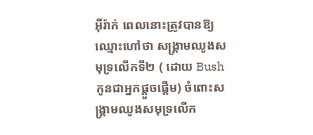អ៊ីរ៉ាក់ ពេលនោះត្រូវបានឱ្យឈ្មោះហៅថា សង្គ្រាមឈូងសមុទ្រលើកទី២ ( ដោយ Bush កូនជាអ្នកផ្តួចផ្តើម) ចំពោះសង្គ្រាមឈូងសមុទ្រលើក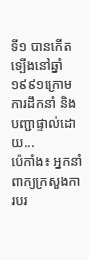ទី១ បានកើតទ្បើងនៅឆ្នាំ១៩៩១ក្រោមការដឹកនាំ និងបញ្ជាផ្ទាល់ដោយ...
ប៉េកាំង៖ អ្នកនាំពាក្យក្រសួងការបរ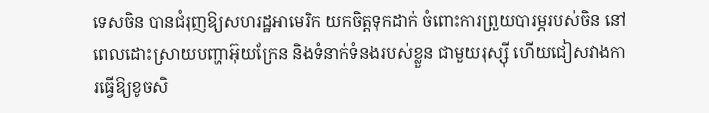ទេសចិន បានជំរុញឱ្យសហរដ្ឋអាមេរិក យកចិត្តទុកដាក់ ចំពោះការព្រួយបារម្ភរបស់ចិន នៅពេលដោះស្រាយបញ្ហាអ៊ុយក្រែន និងទំនាក់ទំនងរបស់ខ្លួន ជាមួយរុស្ស៊ី ហើយជៀសវាងការធ្វើឱ្យខូចសិ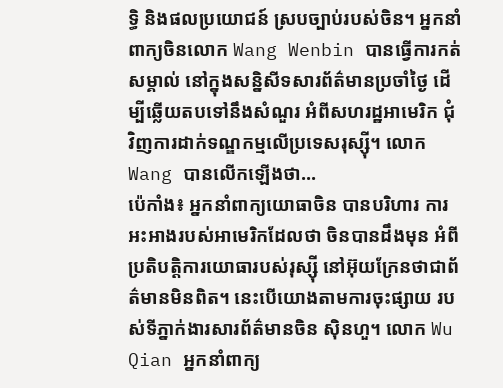ទ្ធិ និងផលប្រយោជន៍ ស្របច្បាប់របស់ចិន។ អ្នកនាំពាក្យចិនលោក Wang Wenbin បានធ្វើការកត់សម្គាល់ នៅក្នុងសន្និសីទសារព័ត៌មានប្រចាំថ្ងៃ ដើម្បីឆ្លើយតបទៅនឹងសំណួរ អំពីសហរដ្ឋអាមេរិក ជុំវិញការដាក់ទណ្ឌកម្មលើប្រទេសរុស្ស៊ី។ លោក Wang បានលើកឡើងថា...
ប៉េកាំង៖ អ្នកនាំពាក្យយោធាចិន បានបរិហារ ការអះអាងរបស់អាមេរិកដែលថា ចិនបានដឹងមុន អំពីប្រតិបត្តិការយោធារបស់រុស្ស៊ី នៅអ៊ុយក្រែនថាជាព័ត៌មានមិនពិត។ នេះបើយោងតាមការចុះផ្សាយ របស់ទីភ្នាក់ងារសារព័ត៌មានចិន ស៊ិនហួ។ លោក Wu Qian អ្នកនាំពាក្យ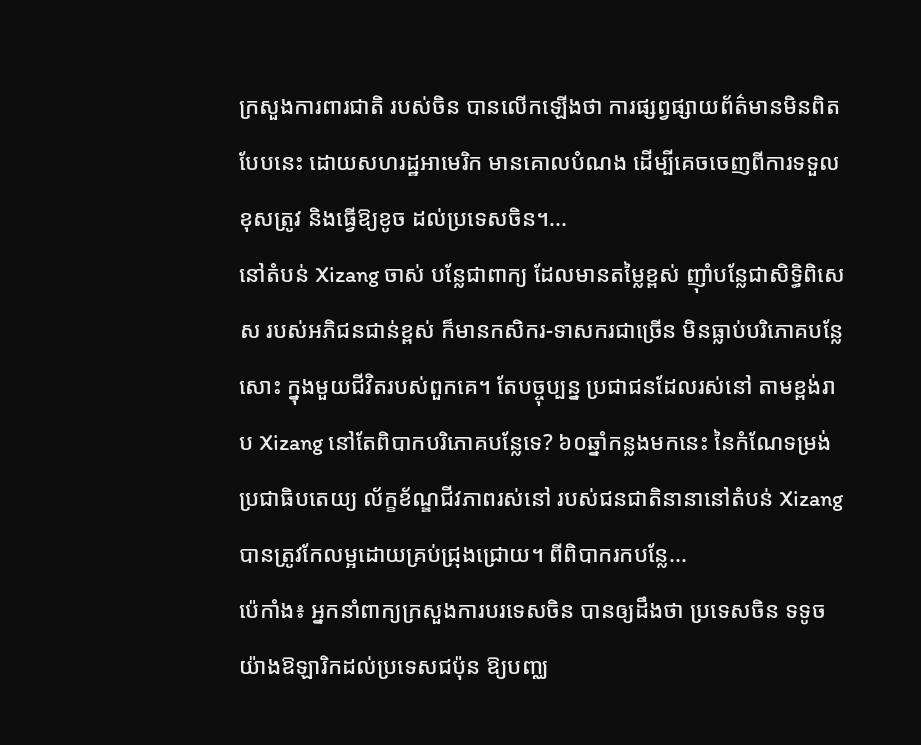ក្រសួងការពារជាតិ របស់ចិន បានលើកឡើងថា ការផ្សព្វផ្សាយព័ត៌មានមិនពិតបែបនេះ ដោយសហរដ្ឋអាមេរិក មានគោលបំណង ដើម្បីគេចចេញពីការទទួលខុសត្រូវ និងធ្វើឱ្យខូច ដល់ប្រទេសចិន។...
នៅតំបន់ Xizang ចាស់ បន្លែជាពាក្យ ដែលមានតម្លៃខ្ពស់ ញ៉ាំបន្លែជាសិទ្ធិពិសេស របស់អភិជនជាន់ខ្ពស់ ក៏មានកសិករ-ទាសករជាច្រើន មិនធ្លាប់បរិភោគបន្លែសោះ ក្នុងមួយជីវិតរបស់ពួកគេ។ តែបច្ចុប្បន្ន ប្រជាជនដែលរស់នៅ តាមខ្ពង់រាប Xizang នៅតែពិបាកបរិភោគបន្លែទេ? ៦០ឆ្នាំកន្លងមកនេះ នៃកំណែទម្រង់ប្រជាធិបតេយ្យ ល័ក្ខខ័ណ្ឌជីវភាពរស់នៅ របស់ជនជាតិនានានៅតំបន់ Xizang បានត្រូវកែលម្អដោយគ្រប់ជ្រុងជ្រោយ។ ពីពិបាករកបន្លែ...
ប៉េកាំង៖ អ្នកនាំពាក្យក្រសួងការបរទេសចិន បានឲ្យដឹងថា ប្រទេសចិន ទទូចយ៉ាងឱឡារិកដល់ប្រទេសជប៉ុន ឱ្យបញ្ឈ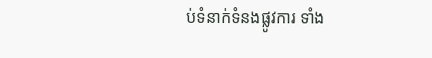ប់ទំនាក់ទំនងផ្លូវការ ទាំង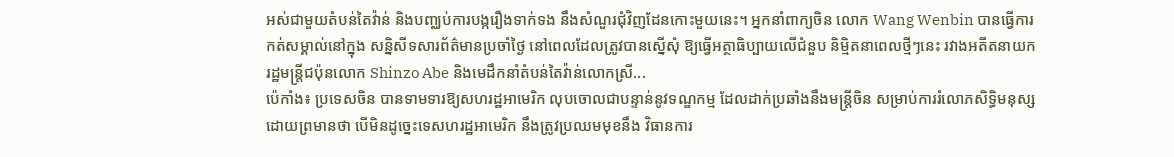អស់ជាមួយតំបន់តៃវ៉ាន់ និងបញ្ឈប់ការបង្ករឿងទាក់ទង នឹងសំណួរជុំវិញដែនកោះមួយនេះ។ អ្នកនាំពាក្យចិន លោក Wang Wenbin បានធ្វើការកត់សម្គាល់នៅក្នុង សន្និសីទសារព័ត៌មានប្រចាំថ្ងៃ នៅពេលដែលត្រូវបានស្នើសុំ ឱ្យធ្វើអត្ថាធិប្បាយលើជំនួប និម្មិតនាពេលថ្មីៗនេះ រវាងអតីតនាយករដ្ឋមន្ត្រីជប៉ុនលោក Shinzo Abe និងមេដឹកនាំតំបន់តៃវ៉ាន់លោកស្រី...
ប៉េកាំង៖ ប្រទេសចិន បានទាមទារឱ្យសហរដ្ឋអាមេរិក លុបចោលជាបន្ទាន់នូវទណ្ឌកម្ម ដែលដាក់ប្រឆាំងនឹងមន្ត្រីចិន សម្រាប់ការរំលោភសិទ្ធិមនុស្ស ដោយព្រមានថា បើមិនដូច្នេះទេសហរដ្ឋអាមេរិក នឹងត្រូវប្រឈមមុខនឹង វិធានការ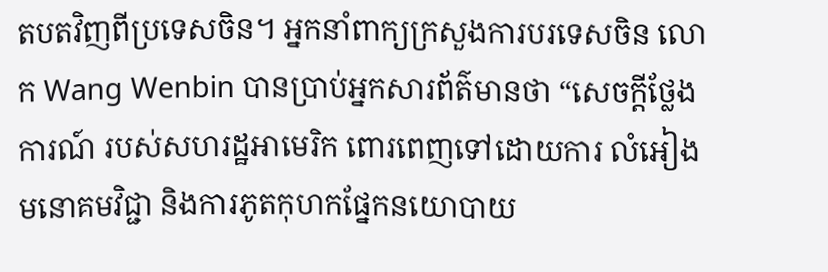តបតវិញពីប្រទេសចិន។ អ្នកនាំពាក្យក្រសួងការបរទេសចិន លោក Wang Wenbin បានប្រាប់អ្នកសារព័ត៌មានថា “សេចក្តីថ្លែងការណ៍ របស់សហរដ្ឋអាមេរិក ពោរពេញទៅដោយការ លំអៀងមនោគមវិជ្ជា និងការភូតកុហកផ្នែកនយោបាយ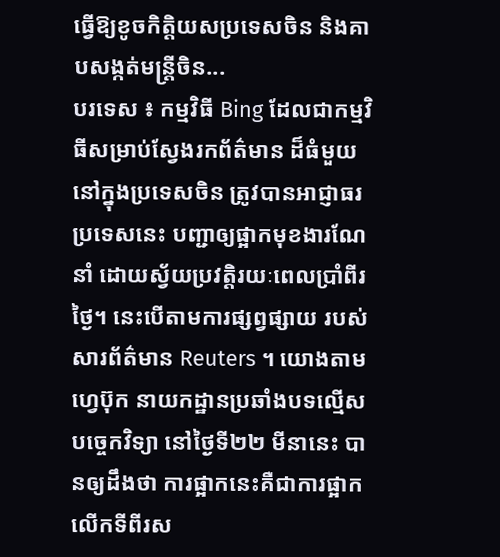ធ្វើឱ្យខូចកិត្តិយសប្រទេសចិន និងគាបសង្កត់មន្ត្រីចិន...
បរទេស ៖ កម្មវិធី Bing ដែលជាកម្មវិធីសម្រាប់ស្វែងរកព័ត៌មាន ដ៏ធំមួយនៅក្នុងប្រទេសចិន ត្រូវបានអាជ្ញាធរប្រទេសនេះ បញ្ជាឲ្យផ្អាកមុខងារណែនាំ ដោយស្វ័យប្រវត្តិរយៈពេលប្រាំពីរថ្ងៃ។ នេះបើតាមការផ្សព្វផ្សាយ របស់សារព័ត៌មាន Reuters ។ យោងតាមហ្វេប៊ុក នាយកដ្ឋានប្រឆាំងបទល្មើសបច្ចេកវិទ្យា នៅថ្ងៃទី២២ មីនានេះ បានឲ្យដឹងថា ការផ្អាកនេះគឺជាការផ្អាក លើកទីពីរស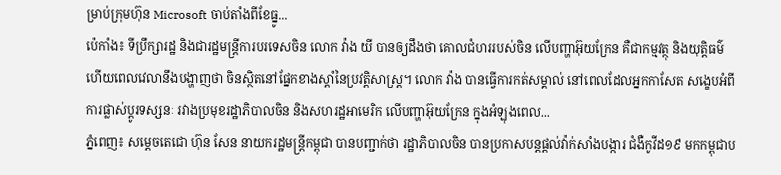ម្រាប់ក្រុមហ៊ុន Microsoft ចាប់តាំងពីខែធ្នូ...
ប៉េកាំង៖ ទីប្រឹក្សារដ្ឋ និងជារដ្ឋមន្ត្រីការបរទេសចិន លោក វ៉ាង យី បានឲ្យដឹងថា គោលជំហររបស់ចិន លើបញ្ហាអ៊ុយក្រែន គឺជាកម្មវត្ថុ និងយុត្តិធម៌ ហើយពេលវេលានឹងបង្ហាញថា ចិនស្ថិតនៅផ្នែកខាងស្តាំនៃប្រវត្តិសាស្ត្រ។ លោក វ៉ាង បានធ្វើការកត់សម្គាល់ នៅពេលដែលអ្នកកាសែត សង្ខេបអំពីការផ្លាស់ប្តូរទស្សនៈ រវាងប្រមុខរដ្ឋាភិបាលចិន និងសហរដ្ឋអាមេរិក លើបញ្ហាអ៊ុយក្រែន ក្នុងអំឡុងពេល...
ភ្នំពេញ៖ សម្តេចតេជោ ហ៊ុន សែន នាយករដ្ឋមន្ត្រីកម្ពុជា បានបញ្ជាក់ថា រដ្ឋាភិបាលចិន បានប្រកាសបន្តផ្តល់វ៉ាក់សាំងបង្ការ ជំងឺកូវីដ១៩ មកកម្ពុជាប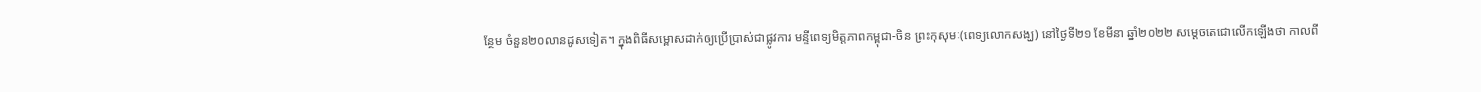ន្ថែម ចំនួន២០លានដូសទៀត។ ក្នុងពិធីសម្ពោសដាក់ឲ្យប្រើប្រាស់ជាផ្លូវការ មន្ទីពេទ្យមិត្តភាពកម្ពុជា-ចិន ព្រះកុសុមៈ(ពេទ្យលោកសង្ឃ) នៅថ្ងៃទី២១ ខែមីនា ឆ្នាំ២០២២ សម្តេចតេជោលើកឡើងថា កាលពី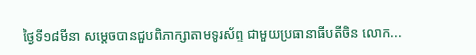ថ្ងៃទី១៨មីនា សម្តេចបានជួបពិភាក្សាតាមទូរស័ព្ទ ជាមួយប្រធានាធីបតីចិន លោក...